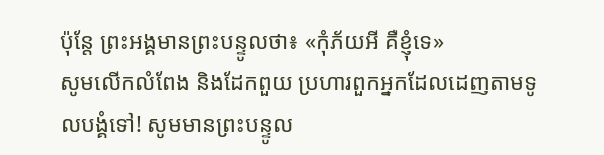ប៉ុន្តែ ព្រះអង្គមានព្រះបន្ទូលថា៖ «កុំភ័យអី គឺខ្ញុំទេ»
សូមលើកលំពែង និងដែកពួយ ប្រហារពួកអ្នកដែលដេញតាមទូលបង្គំទៅ! សូមមានព្រះបន្ទូល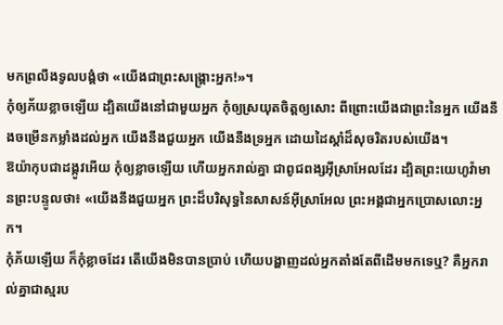មកព្រលឹងទូលបង្គំថា «យើងជាព្រះសង្គ្រោះអ្នក!»។
កុំឲ្យភ័យខ្លាចឡើយ ដ្បិតយើងនៅជាមួយអ្នក កុំឲ្យស្រយុតចិត្តឲ្យសោះ ពីព្រោះយើងជាព្រះនៃអ្នក យើងនឹងចម្រើនកម្លាំងដល់អ្នក យើងនឹងជួយអ្នក យើងនឹងទ្រអ្នក ដោយដៃស្តាំដ៏សុចរិតរបស់យើង។
ឱយ៉ាកុបជាដង្កូវអើយ កុំឲ្យខ្លាចឡើយ ហើយអ្នករាល់គ្នា ជាពូជពង្សអ៊ីស្រាអែលដែរ ដ្បិតព្រះយេហូវ៉ាមានព្រះបន្ទូលថា៖ «យើងនឹងជួយអ្នក ព្រះដ៏បរិសុទ្ធនៃសាសន៍អ៊ីស្រាអែល ព្រះអង្គជាអ្នកប្រោសលោះអ្នក។
កុំភ័យឡើយ ក៏កុំខ្លាចដែរ តើយើងមិនបានប្រាប់ ហើយបង្ហាញដល់អ្នកតាំងតែពីដើមមកទេឬ? គឺអ្នករាល់គ្នាជាស្មរប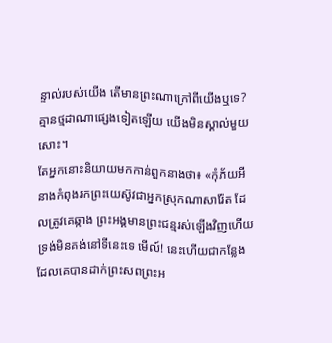ន្ទាល់របស់យើង តើមានព្រះណាក្រៅពីយើងឬទេ? គ្មានថ្មដាណាផ្សេងទៀតឡើយ យើងមិនស្គាល់មួយសោះ។
តែអ្នកនោះនិយាយមកកាន់ពួកនាងថា៖ «កុំភ័យអី នាងកំពុងរកព្រះយេស៊ូវជាអ្នកស្រុកណាសារ៉ែត ដែលត្រូវគេឆ្កាង ព្រះអង្គមានព្រះជន្មរស់ឡើងវិញហើយ ទ្រង់មិនគង់នៅទីនេះទេ មើល៍! នេះហើយជាកន្លែងដែលគេបានដាក់ព្រះសពព្រះអ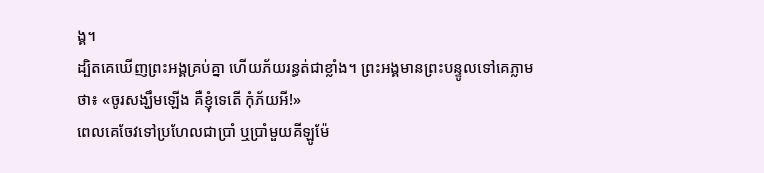ង្គ។
ដ្បិតគេឃើញព្រះអង្គគ្រប់គ្នា ហើយភ័យរន្ធត់ជាខ្លាំង។ ព្រះអង្គមានព្រះបន្ទូលទៅគេភ្លាមថា៖ «ចូរសង្ឃឹមឡើង គឺខ្ញុំទេតើ កុំភ័យអី!»
ពេលគេចែវទៅប្រហែលជាប្រាំ ឬប្រាំមួយគីឡូម៉ែ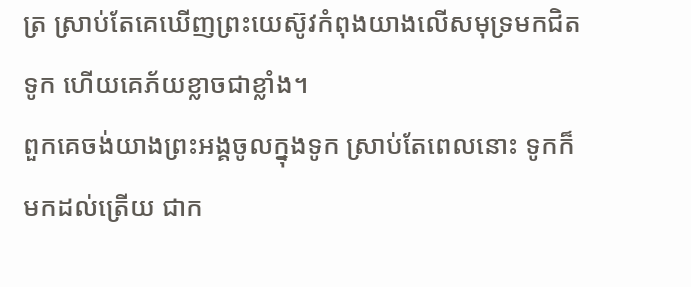ត្រ ស្រាប់តែគេឃើញព្រះយេស៊ូវកំពុងយាងលើសមុទ្រមកជិតទូក ហើយគេភ័យខ្លាចជាខ្លាំង។
ពួកគេចង់យាងព្រះអង្គចូលក្នុងទូក ស្រាប់តែពេលនោះ ទូកក៏មកដល់ត្រើយ ជាក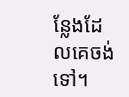ន្លែងដែលគេចង់ទៅ។